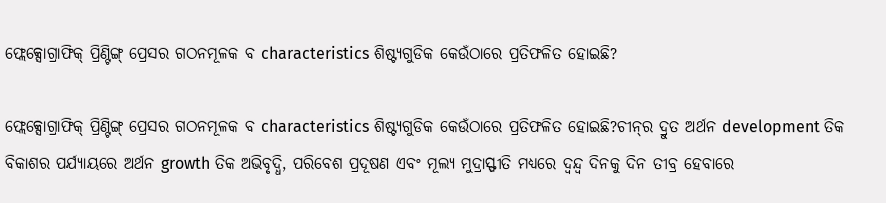ଫ୍ଲେକ୍ସୋଗ୍ରାଫିକ୍ ପ୍ରିଣ୍ଟିଙ୍ଗ୍ ପ୍ରେସର ଗଠନମୂଳକ ବ characteristics ଶିଷ୍ଟ୍ୟଗୁଡିକ କେଉଁଠାରେ ପ୍ରତିଫଳିତ ହୋଇଛି?

ଫ୍ଲେକ୍ସୋଗ୍ରାଫିକ୍ ପ୍ରିଣ୍ଟିଙ୍ଗ୍ ପ୍ରେସର ଗଠନମୂଳକ ବ characteristics ଶିଷ୍ଟ୍ୟଗୁଡିକ କେଉଁଠାରେ ପ୍ରତିଫଳିତ ହୋଇଛି?ଚୀନ୍‌ର ଦ୍ରୁତ ଅର୍ଥନ development ତିକ ବିକାଶର ପର୍ଯ୍ୟାୟରେ ଅର୍ଥନ growth ତିକ ଅଭିବୃଦ୍ଧି, ପରିବେଶ ପ୍ରଦୂଷଣ ଏବଂ ମୂଲ୍ୟ ମୁଦ୍ରାସ୍ଫୀତି ମଧ୍ୟରେ ଦ୍ୱନ୍ଦ୍ୱ ଦିନକୁ ଦିନ ତୀବ୍ର ହେବାରେ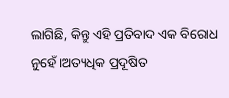ଲାଗିଛି, କିନ୍ତୁ ଏହି ପ୍ରତିବାଦ ଏକ ବିରୋଧ ନୁହେଁ।ଅତ୍ୟଧିକ ପ୍ରଦୂଷିତ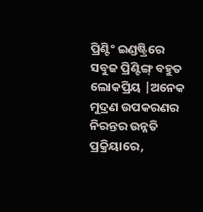ପ୍ରିଣ୍ଟିଂ ଇଣ୍ଡଷ୍ଟ୍ରିରେ ସବୁଜ ପ୍ରିଣ୍ଟିଙ୍ଗ୍ ବହୁତ ଲୋକପ୍ରିୟ |ଅନେକ ମୁଦ୍ରଣ ଉପକରଣର ନିରନ୍ତର ଉନ୍ନତି ପ୍ରକ୍ରିୟାରେ,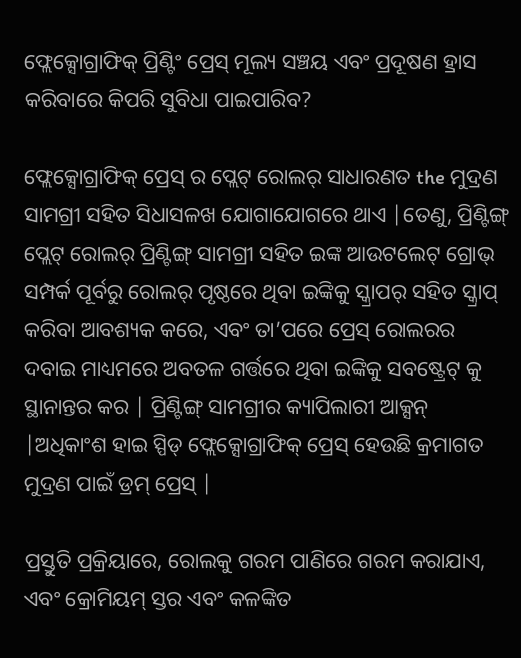ଫ୍ଲେକ୍ସୋଗ୍ରାଫିକ୍ ପ୍ରିଣ୍ଟିଂ ପ୍ରେସ୍ ମୂଲ୍ୟ ସଞ୍ଚୟ ଏବଂ ପ୍ରଦୂଷଣ ହ୍ରାସ କରିବାରେ କିପରି ସୁବିଧା ପାଇପାରିବ?

ଫ୍ଲେକ୍ସୋଗ୍ରାଫିକ୍ ପ୍ରେସ୍ ର ପ୍ଲେଟ୍ ରୋଲର୍ ସାଧାରଣତ the ମୁଦ୍ରଣ ସାମଗ୍ରୀ ସହିତ ସିଧାସଳଖ ଯୋଗାଯୋଗରେ ଥାଏ |ତେଣୁ, ପ୍ରିଣ୍ଟିଙ୍ଗ୍ ପ୍ଲେଟ୍ ରୋଲର୍ ପ୍ରିଣ୍ଟିଙ୍ଗ୍ ସାମଗ୍ରୀ ସହିତ ଇଙ୍କ ଆଉଟଲେଟ୍ ଗ୍ରୋଭ୍ ସମ୍ପର୍କ ପୂର୍ବରୁ ରୋଲର୍ ପୃଷ୍ଠରେ ଥିବା ଇଙ୍କିକୁ ସ୍କ୍ରାପର୍ ସହିତ ସ୍କ୍ରାପ୍ କରିବା ଆବଶ୍ୟକ କରେ, ଏବଂ ତା’ପରେ ପ୍ରେସ୍ ରୋଲରର ଦବାଇ ମାଧ୍ୟମରେ ଅବତଳ ଗର୍ତ୍ତରେ ଥିବା ଇଙ୍କିକୁ ସବଷ୍ଟ୍ରେଟ୍ କୁ ସ୍ଥାନାନ୍ତର କର | ପ୍ରିଣ୍ଟିଙ୍ଗ୍ ସାମଗ୍ରୀର କ୍ୟାପିଲାରୀ ଆକ୍ସନ୍ |ଅଧିକାଂଶ ହାଇ ସ୍ପିଡ୍ ଫ୍ଲେକ୍ସୋଗ୍ରାଫିକ୍ ପ୍ରେସ୍ ହେଉଛି କ୍ରମାଗତ ମୁଦ୍ରଣ ପାଇଁ ଡ୍ରମ୍ ପ୍ରେସ୍ |

ପ୍ରସ୍ତୁତି ପ୍ରକ୍ରିୟାରେ, ରୋଲକୁ ଗରମ ପାଣିରେ ଗରମ କରାଯାଏ, ଏବଂ କ୍ରୋମିୟମ୍ ସ୍ତର ଏବଂ କଳଙ୍କିତ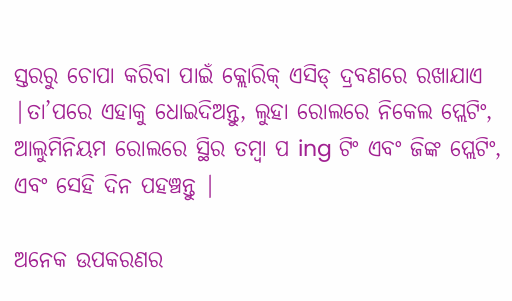ସ୍ତରରୁ ଚୋପା କରିବା ପାଇଁ କ୍ଲୋରିକ୍ ଏସିଡ୍ ଦ୍ରବଣରେ ରଖାଯାଏ |ତା’ପରେ ଏହାକୁ ଧୋଇଦିଅନ୍ତୁ, ଲୁହା ରୋଲରେ ନିକେଲ ପ୍ଲେଟିଂ, ଆଲୁମିନିୟମ ରୋଲରେ ସ୍ଥିର ତମ୍ବା ପ ing ଟିଂ ଏବଂ ଜିଙ୍କ ପ୍ଲେଟିଂ, ଏବଂ ସେହି ଦିନ ପହଞ୍ଚନ୍ତୁ |

ଅନେକ ଉପକରଣର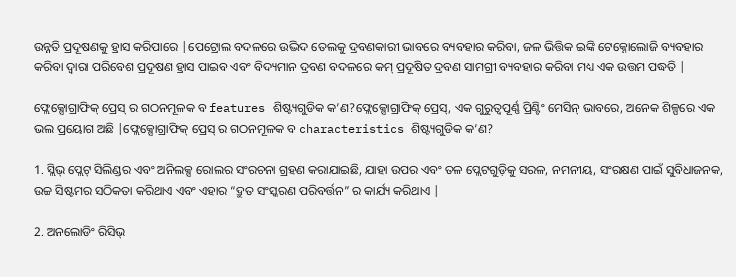ଉନ୍ନତି ପ୍ରଦୂଷଣକୁ ହ୍ରାସ କରିପାରେ |ପେଟ୍ରୋଲ ବଦଳରେ ଉଦ୍ଭିଦ ତେଲକୁ ଦ୍ରବଣକାରୀ ଭାବରେ ବ୍ୟବହାର କରିବା, ଜଳ ଭିତ୍ତିକ ଇଙ୍କି ଟେକ୍ନୋଲୋଜି ବ୍ୟବହାର କରିବା ଦ୍ୱାରା ପରିବେଶ ପ୍ରଦୂଷଣ ହ୍ରାସ ପାଇବ ଏବଂ ବିଦ୍ୟମାନ ଦ୍ରବଣ ବଦଳରେ କମ୍ ପ୍ରଦୂଷିତ ଦ୍ରବଣ ସାମଗ୍ରୀ ବ୍ୟବହାର କରିବା ମଧ୍ୟ ଏକ ଉତ୍ତମ ପଦ୍ଧତି |

ଫ୍ଲେକ୍ସୋଗ୍ରାଫିକ୍ ପ୍ରେସ୍ ର ଗଠନମୂଳକ ବ features ଶିଷ୍ଟ୍ୟଗୁଡିକ କ’ଣ?ଫ୍ଲେକ୍ସୋଗ୍ରାଫିକ୍ ପ୍ରେସ୍, ଏକ ଗୁରୁତ୍ୱପୂର୍ଣ୍ଣ ପ୍ରିଣ୍ଟିଂ ମେସିନ୍ ଭାବରେ, ଅନେକ ଶିଳ୍ପରେ ଏକ ଭଲ ପ୍ରୟୋଗ ଅଛି |ଫ୍ଲେକ୍ସୋଗ୍ରାଫିକ୍ ପ୍ରେସ୍ ର ଗଠନମୂଳକ ବ characteristics ଶିଷ୍ଟ୍ୟଗୁଡିକ କ’ଣ?

1. ସ୍ଲିଭ୍ ପ୍ଲେଟ୍ ସିଲିଣ୍ଡର ଏବଂ ଅନିଲକ୍ସ ରୋଲର ସଂରଚନା ଗ୍ରହଣ କରାଯାଇଛି, ଯାହା ଉପର ଏବଂ ତଳ ପ୍ଲେଟଗୁଡ଼ିକୁ ସରଳ, ନମନୀୟ, ସଂରକ୍ଷଣ ପାଇଁ ସୁବିଧାଜନକ, ଉଚ୍ଚ ସିଷ୍ଟମର ସଠିକତା କରିଥାଏ ଏବଂ ଏହାର “ଦ୍ରୁତ ସଂସ୍କରଣ ପରିବର୍ତ୍ତନ” ର କାର୍ଯ୍ୟ କରିଥାଏ |

2. ଅନଲୋଡିଂ ରିସିଭ୍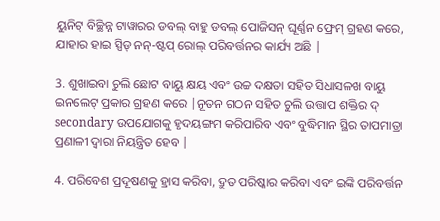ୟୁନିଟ୍ ବିଚ୍ଛିନ୍ନ ଟାୱାରର ଡବଲ୍ ବାହୁ ଡବଲ୍ ପୋଜିସନ୍ ଘୂର୍ଣ୍ଣନ ଫ୍ରେମ୍ ଗ୍ରହଣ କରେ, ଯାହାର ହାଇ ସ୍ପିଡ୍ ନନ୍-ଷ୍ଟପ୍ ରୋଲ୍ ପରିବର୍ତ୍ତନର କାର୍ଯ୍ୟ ଅଛି |

3. ଶୁଖାଇବା ଚୁଲି ଛୋଟ ବାୟୁ କ୍ଷୟ ଏବଂ ଉଚ୍ଚ ଦକ୍ଷତା ସହିତ ସିଧାସଳଖ ବାୟୁ ଇନଲେଟ୍ ପ୍ରକାର ଗ୍ରହଣ କରେ |ନୂତନ ଗଠନ ସହିତ ଚୁଲି ଉତ୍ତାପ ଶକ୍ତିର ଦ୍ secondary ଉପଯୋଗକୁ ହୃଦୟଙ୍ଗମ କରିପାରିବ ଏବଂ ବୁଦ୍ଧିମାନ ସ୍ଥିର ତାପମାତ୍ରା ପ୍ରଣାଳୀ ଦ୍ୱାରା ନିୟନ୍ତ୍ରିତ ହେବ |

4. ପରିବେଶ ପ୍ରଦୂଷଣକୁ ହ୍ରାସ କରିବା, ଦ୍ରୁତ ପରିଷ୍କାର କରିବା ଏବଂ ଇଙ୍କି ପରିବର୍ତ୍ତନ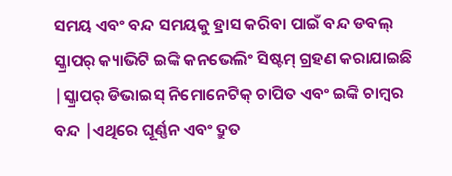ସମୟ ଏବଂ ବନ୍ଦ ସମୟକୁ ହ୍ରାସ କରିବା ପାଇଁ ବନ୍ଦ ଡବଲ୍ ସ୍କ୍ରାପର୍ କ୍ୟାଭିଟି ଇଙ୍କି କନଭେଲିଂ ସିଷ୍ଟମ୍ ଗ୍ରହଣ କରାଯାଇଛି |ସ୍କ୍ରାପର୍ ଡିଭାଇସ୍ ନିମୋନେଟିକ୍ ଚାପିତ ଏବଂ ଇଙ୍କି ଚାମ୍ବର ବନ୍ଦ |ଏଥିରେ ଘୂର୍ଣ୍ଣନ ଏବଂ ଦ୍ରୁତ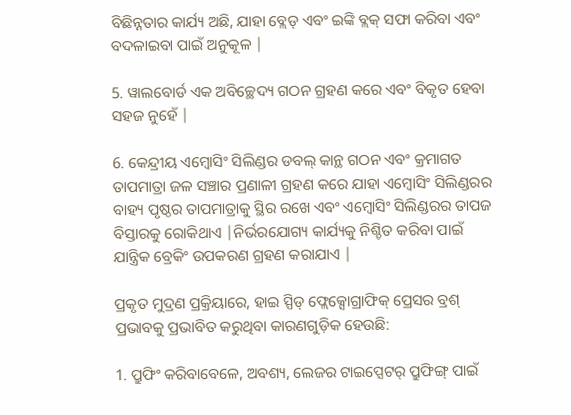ବିଛିନ୍ନତାର କାର୍ଯ୍ୟ ଅଛି, ଯାହା ବ୍ଲେଡ୍ ଏବଂ ଇଙ୍କି ବ୍ଲକ୍ ସଫା କରିବା ଏବଂ ବଦଳାଇବା ପାଇଁ ଅନୁକୂଳ |

5. ୱାଲବୋର୍ଡ ଏକ ଅବିଚ୍ଛେଦ୍ୟ ଗଠନ ଗ୍ରହଣ କରେ ଏବଂ ବିକୃତ ହେବା ସହଜ ନୁହେଁ |

6. କେନ୍ଦ୍ରୀୟ ଏମ୍ବୋସିଂ ସିଲିଣ୍ଡର ଡବଲ୍ କାନ୍ଥ ଗଠନ ଏବଂ କ୍ରମାଗତ ତାପମାତ୍ରା ଜଳ ସଞ୍ଚାର ପ୍ରଣାଳୀ ଗ୍ରହଣ କରେ ଯାହା ଏମ୍ବୋସିଂ ସିଲିଣ୍ଡରର ବାହ୍ୟ ପୃଷ୍ଠର ତାପମାତ୍ରାକୁ ସ୍ଥିର ରଖେ ଏବଂ ଏମ୍ବୋସିଂ ସିଲିଣ୍ଡରର ତାପଜ ବିସ୍ତାରକୁ ରୋକିଥାଏ |ନିର୍ଭରଯୋଗ୍ୟ କାର୍ଯ୍ୟକୁ ନିଶ୍ଚିତ କରିବା ପାଇଁ ଯାନ୍ତ୍ରିକ ବ୍ରେକିଂ ଉପକରଣ ଗ୍ରହଣ କରାଯାଏ |

ପ୍ରକୃତ ମୁଦ୍ରଣ ପ୍ରକ୍ରିୟାରେ, ହାଇ ସ୍ପିଡ୍ ଫ୍ଲେକ୍ସୋଗ୍ରାଫିକ୍ ପ୍ରେସର ବ୍ରଶ୍ ପ୍ରଭାବକୁ ପ୍ରଭାବିତ କରୁଥିବା କାରଣଗୁଡ଼ିକ ହେଉଛି:

1. ପ୍ରୁଫିଂ କରିବାବେଳେ, ଅବଶ୍ୟ, ଲେଜର ଟାଇପ୍ସେଟର୍ ପ୍ରୁଫିଙ୍ଗ୍ ପାଇଁ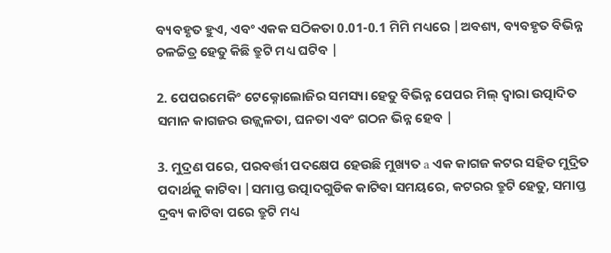ବ୍ୟବହୃତ ହୁଏ, ଏବଂ ଏକକ ସଠିକତା 0.01-0.1 ମିମି ମଧ୍ୟରେ |ଅବଶ୍ୟ, ବ୍ୟବହୃତ ବିଭିନ୍ନ ଚଳଚ୍ଚିତ୍ର ହେତୁ କିଛି ତ୍ରୁଟି ମଧ୍ୟ ଘଟିବ |

2. ପେପରମେକିଂ ଟେକ୍ନୋଲୋଜିର ସମସ୍ୟା ହେତୁ ବିଭିନ୍ନ ପେପର ମିଲ୍ ଦ୍ୱାରା ଉତ୍ପାଦିତ ସମାନ କାଗଜର ଉଜ୍ଜ୍ୱଳତା, ଘନତା ଏବଂ ଗଠନ ଭିନ୍ନ ହେବ |

3. ମୁଦ୍ରଣ ପରେ, ପରବର୍ତ୍ତୀ ପଦକ୍ଷେପ ହେଉଛି ମୁଖ୍ୟତ a ଏକ କାଗଜ କଟର ସହିତ ମୁଦ୍ରିତ ପଦାର୍ଥକୁ କାଟିବା |ସମାପ୍ତ ଉତ୍ପାଦଗୁଡିକ କାଟିବା ସମୟରେ, କଟରର ତ୍ରୁଟି ହେତୁ, ସମାପ୍ତ ଦ୍ରବ୍ୟ କାଟିବା ପରେ ତ୍ରୁଟି ମଧ୍ୟ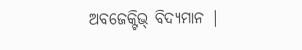ଅବଜେକ୍ଟିଭ୍ ବିଦ୍ୟମାନ |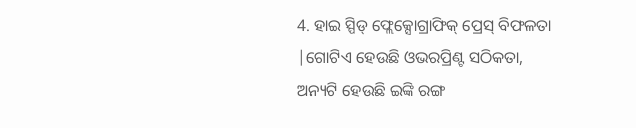4. ହାଇ ସ୍ପିଡ୍ ଫ୍ଲେକ୍ସୋଗ୍ରାଫିକ୍ ପ୍ରେସ୍ ବିଫଳତା |ଗୋଟିଏ ହେଉଛି ଓଭରପ୍ରିଣ୍ଟ ସଠିକତା, ଅନ୍ୟଟି ହେଉଛି ଇଙ୍କି ରଙ୍ଗ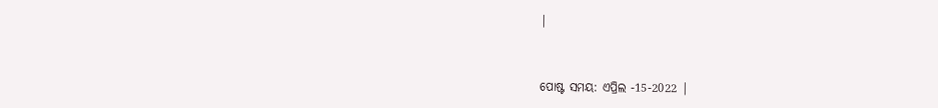|


ପୋଷ୍ଟ ସମୟ: ଏପ୍ରିଲ -15-2022 |